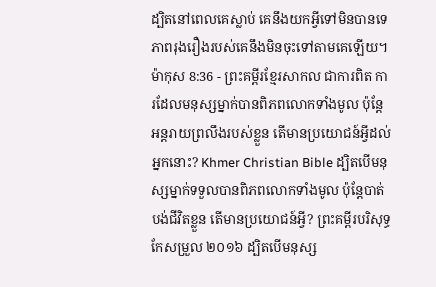ដ្បិតនៅពេលគេស្លាប់ គេនឹងយកអ្វីទៅមិនបានទេ ភាពរុងរឿងរបស់គេនឹងមិនចុះទៅតាមគេឡើយ។
ម៉ាកុស 8:36 - ព្រះគម្ពីរខ្មែរសាកល ជាការពិត ការដែលមនុស្សម្នាក់បានពិភពលោកទាំងមូល ប៉ុន្តែអន្តរាយព្រលឹងរបស់ខ្លួន តើមានប្រយោជន៍អ្វីដល់អ្នកនោះ? Khmer Christian Bible ដ្បិតបើមនុស្សម្នាក់ទទួលបានពិភពលោកទាំងមូល ប៉ុន្ដែបាត់បង់ជីវិតខ្លួន តើមានប្រយោជន៍អ្វី? ព្រះគម្ពីរបរិសុទ្ធកែសម្រួល ២០១៦ ដ្បិតបើមនុស្ស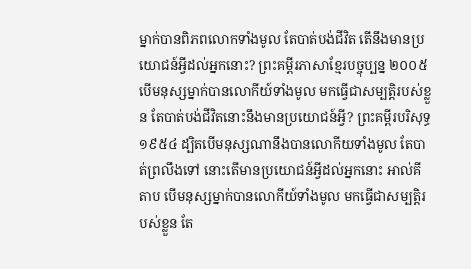ម្នាក់បានពិភពលោកទាំងមូល តែបាត់បង់ជីវិត តើនឹងមានប្រយោជន៍អ្វីដល់អ្នកនោះ? ព្រះគម្ពីរភាសាខ្មែរបច្ចុប្បន្ន ២០០៥ បើមនុស្សម្នាក់បានលោកីយ៍ទាំងមូល មកធ្វើជាសម្បត្តិរបស់ខ្លួន តែបាត់បង់ជីវិតនោះនឹងមានប្រយោជន៍អ្វី? ព្រះគម្ពីរបរិសុទ្ធ ១៩៥៤ ដ្បិតបើមនុស្សណានឹងបានលោកីយទាំងមូល តែបាត់ព្រលឹងទៅ នោះតើមានប្រយោជន៍អ្វីដល់អ្នកនោះ អាល់គីតាប បើមនុស្សម្នាក់បានលោកីយ៍ទាំងមូល មកធ្វើជាសម្បត្តិរបស់ខ្លួន តែ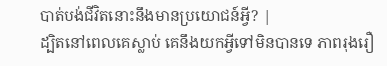បាត់បង់ជីវិតនោះនឹងមានប្រយោជន៍អ្វី? |
ដ្បិតនៅពេលគេស្លាប់ គេនឹងយកអ្វីទៅមិនបានទេ ភាពរុងរឿ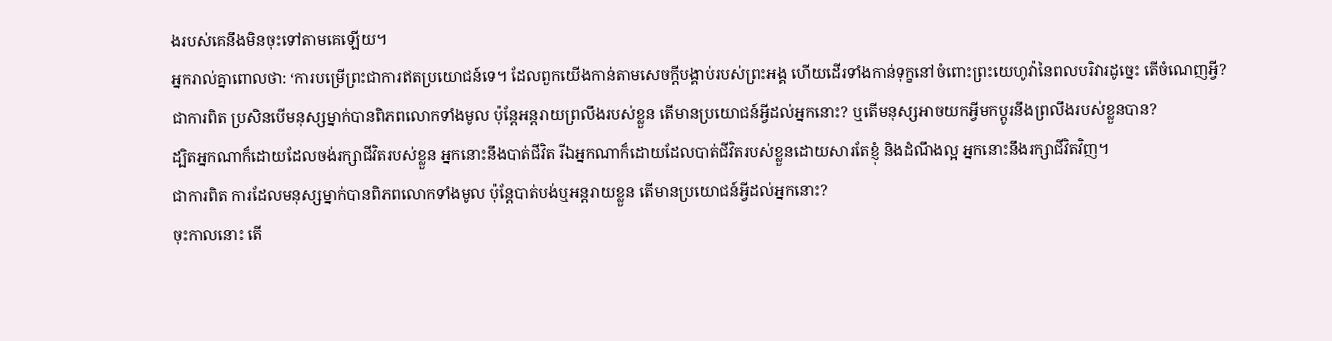ងរបស់គេនឹងមិនចុះទៅតាមគេឡើយ។
អ្នករាល់គ្នាពោលថា: ‘ការបម្រើព្រះជាការឥតប្រយោជន៍ទេ។ ដែលពួកយើងកាន់តាមសេចក្ដីបង្គាប់របស់ព្រះអង្គ ហើយដើរទាំងកាន់ទុក្ខនៅចំពោះព្រះយេហូវ៉ានៃពលបរិវារដូច្នេះ តើចំណេញអ្វី?
ជាការពិត ប្រសិនបើមនុស្សម្នាក់បានពិភពលោកទាំងមូល ប៉ុន្តែអន្តរាយព្រលឹងរបស់ខ្លួន តើមានប្រយោជន៍អ្វីដល់អ្នកនោះ? ឬតើមនុស្សអាចយកអ្វីមកប្ដូរនឹងព្រលឹងរបស់ខ្លួនបាន?
ដ្បិតអ្នកណាក៏ដោយដែលចង់រក្សាជីវិតរបស់ខ្លួន អ្នកនោះនឹងបាត់ជីវិត រីឯអ្នកណាក៏ដោយដែលបាត់ជីវិតរបស់ខ្លួនដោយសារតែខ្ញុំ និងដំណឹងល្អ អ្នកនោះនឹងរក្សាជីវិតវិញ។
ជាការពិត ការដែលមនុស្សម្នាក់បានពិភពលោកទាំងមូល ប៉ុន្តែបាត់បង់ឬអន្តរាយខ្លួន តើមានប្រយោជន៍អ្វីដល់អ្នកនោះ?
ចុះកាលនោះ តើ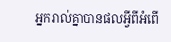អ្នករាល់គ្នាបានផលអ្វីពីអំពើ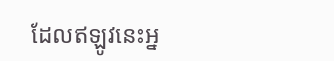ដែលឥឡូវនេះអ្ន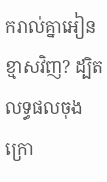ករាល់គ្នាអៀនខ្មាសវិញ? ដ្បិតលទ្ធផលចុងក្រោ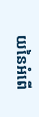យនៃអំពើ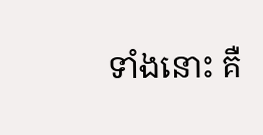ទាំងនោះ គឺ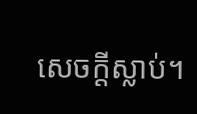សេចក្ដីស្លាប់។